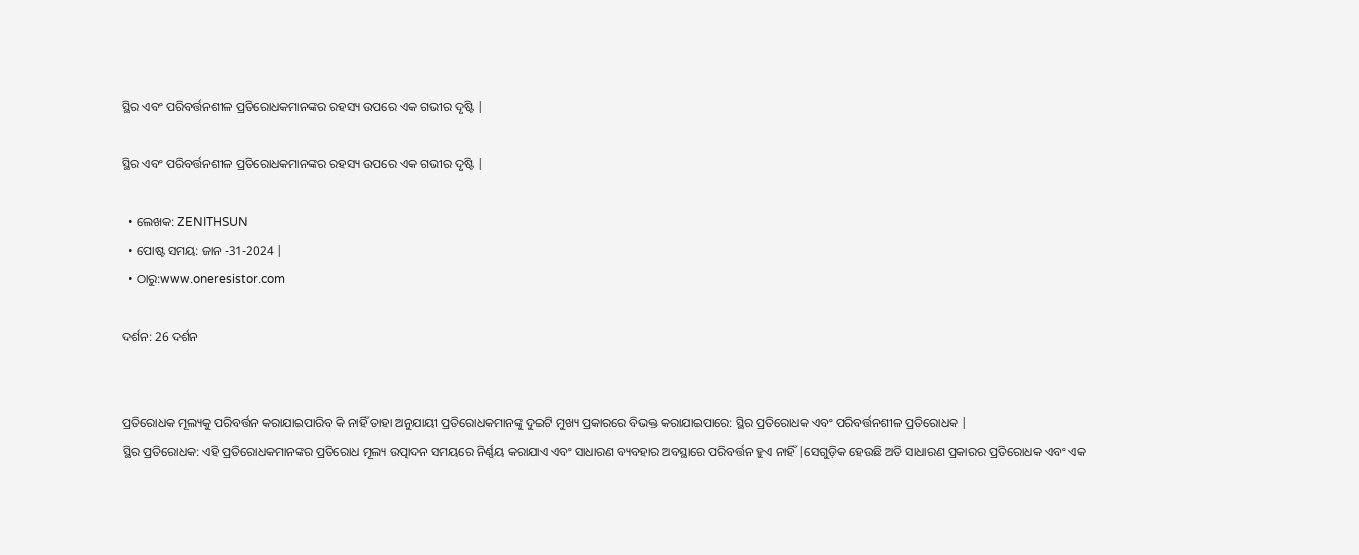ସ୍ଥିର ଏବଂ ପରିବର୍ତ୍ତନଶୀଳ ପ୍ରତିରୋଧକମାନଙ୍କର ରହସ୍ୟ ଉପରେ ଏକ ଗଭୀର ଦୃଷ୍ଟି |

ସ୍ଥିର ଏବଂ ପରିବର୍ତ୍ତନଶୀଳ ପ୍ରତିରୋଧକମାନଙ୍କର ରହସ୍ୟ ଉପରେ ଏକ ଗଭୀର ଦୃଷ୍ଟି |

  • ଲେଖକ: ZENITHSUN
  • ପୋଷ୍ଟ ସମୟ: ଜାନ -31-2024 |
  • ଠାରୁ:www.oneresistor.com

ଦର୍ଶନ: 26 ଦର୍ଶନ


ପ୍ରତିରୋଧକ ମୂଲ୍ୟକୁ ପରିବର୍ତ୍ତନ କରାଯାଇପାରିବ କି ନାହିଁ ତାହା ଅନୁଯାୟୀ ପ୍ରତିରୋଧକମାନଙ୍କୁ ଦୁଇଟି ମୁଖ୍ୟ ପ୍ରକାରରେ ବିଭକ୍ତ କରାଯାଇପାରେ: ସ୍ଥିର ପ୍ରତିରୋଧକ ଏବଂ ପରିବର୍ତ୍ତନଶୀଳ ପ୍ରତିରୋଧକ |
ସ୍ଥିର ପ୍ରତିରୋଧକ: ଏହି ପ୍ରତିରୋଧକମାନଙ୍କର ପ୍ରତିରୋଧ ମୂଲ୍ୟ ଉତ୍ପାଦନ ସମୟରେ ନିର୍ଣ୍ଣୟ କରାଯାଏ ଏବଂ ସାଧାରଣ ବ୍ୟବହାର ଅବସ୍ଥାରେ ପରିବର୍ତ୍ତନ ହୁଏ ନାହିଁ |ସେଗୁଡ଼ିକ ହେଉଛି ଅତି ସାଧାରଣ ପ୍ରକାରର ପ୍ରତିରୋଧକ ଏବଂ ଏକ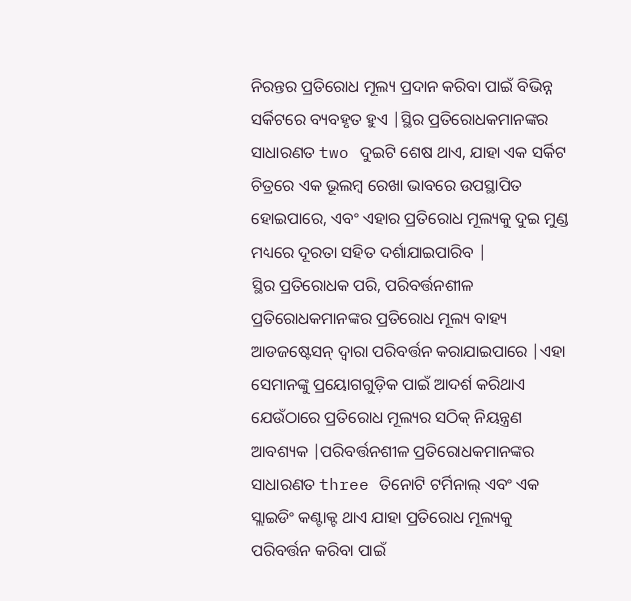ନିରନ୍ତର ପ୍ରତିରୋଧ ମୂଲ୍ୟ ପ୍ରଦାନ କରିବା ପାଇଁ ବିଭିନ୍ନ ସର୍କିଟରେ ବ୍ୟବହୃତ ହୁଏ |ସ୍ଥିର ପ୍ରତିରୋଧକମାନଙ୍କର ସାଧାରଣତ two ଦୁଇଟି ଶେଷ ଥାଏ, ଯାହା ଏକ ସର୍କିଟ ଚିତ୍ରରେ ଏକ ଭୂଲମ୍ବ ରେଖା ଭାବରେ ଉପସ୍ଥାପିତ ହୋଇପାରେ, ଏବଂ ଏହାର ପ୍ରତିରୋଧ ମୂଲ୍ୟକୁ ଦୁଇ ମୁଣ୍ଡ ମଧ୍ୟରେ ଦୂରତା ସହିତ ଦର୍ଶାଯାଇପାରିବ |
ସ୍ଥିର ପ୍ରତିରୋଧକ ପରି, ପରିବର୍ତ୍ତନଶୀଳ ପ୍ରତିରୋଧକମାନଙ୍କର ପ୍ରତିରୋଧ ମୂଲ୍ୟ ବାହ୍ୟ ଆଡଜଷ୍ଟେସନ୍ ଦ୍ୱାରା ପରିବର୍ତ୍ତନ କରାଯାଇପାରେ |ଏହା ସେମାନଙ୍କୁ ପ୍ରୟୋଗଗୁଡ଼ିକ ପାଇଁ ଆଦର୍ଶ କରିଥାଏ ଯେଉଁଠାରେ ପ୍ରତିରୋଧ ମୂଲ୍ୟର ସଠିକ୍ ନିୟନ୍ତ୍ରଣ ଆବଶ୍ୟକ |ପରିବର୍ତ୍ତନଶୀଳ ପ୍ରତିରୋଧକମାନଙ୍କର ସାଧାରଣତ three ତିନୋଟି ଟର୍ମିନାଲ୍ ଏବଂ ଏକ ସ୍ଲାଇଡିଂ କଣ୍ଟାକ୍ଟ ଥାଏ ଯାହା ପ୍ରତିରୋଧ ମୂଲ୍ୟକୁ ପରିବର୍ତ୍ତନ କରିବା ପାଇଁ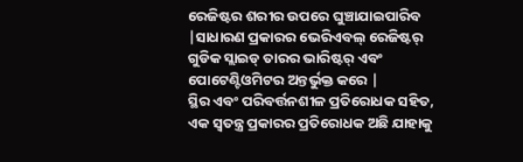ରେଜିଷ୍ଟର ଶରୀର ଉପରେ ଘୁଞ୍ଚାଯାଇପାରିବ |ସାଧାରଣ ପ୍ରକାରର ଭେରିଏବଲ୍ ରେଜିଷ୍ଟର୍ ଗୁଡିକ ସ୍ଲାଇଡ୍ ତାରର ଭାରିଷ୍ଟର୍ ଏବଂ ପୋଟେଣ୍ଟିଓମିଟର ଅନ୍ତର୍ଭୁକ୍ତ କରେ |
ସ୍ଥିର ଏବଂ ପରିବର୍ତ୍ତନଶୀଳ ପ୍ରତିରୋଧକ ସହିତ, ଏକ ସ୍ୱତନ୍ତ୍ର ପ୍ରକାରର ପ୍ରତିରୋଧକ ଅଛି ଯାହାକୁ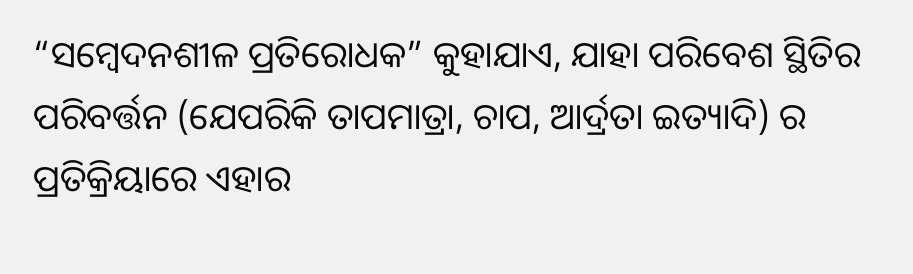“ସମ୍ବେଦନଶୀଳ ପ୍ରତିରୋଧକ” କୁହାଯାଏ, ଯାହା ପରିବେଶ ସ୍ଥିତିର ପରିବର୍ତ୍ତନ (ଯେପରିକି ତାପମାତ୍ରା, ଚାପ, ଆର୍ଦ୍ରତା ଇତ୍ୟାଦି) ର ପ୍ରତିକ୍ରିୟାରେ ଏହାର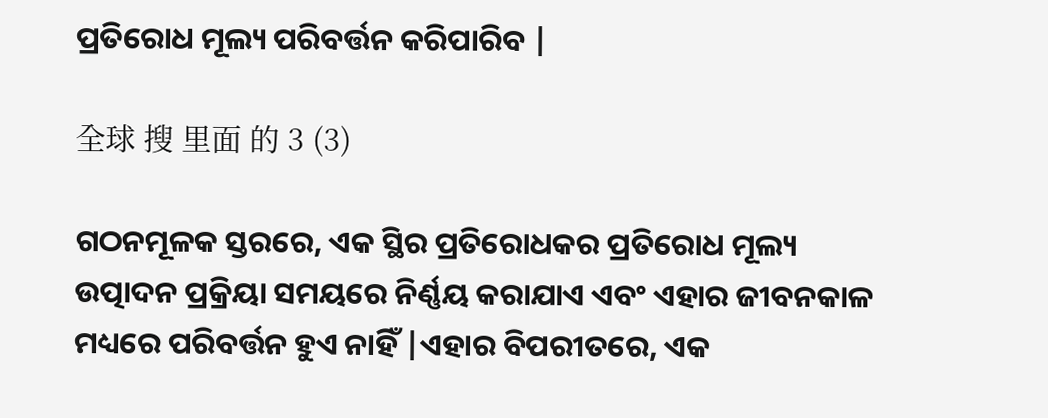ପ୍ରତିରୋଧ ମୂଲ୍ୟ ପରିବର୍ତ୍ତନ କରିପାରିବ |

全球 搜 里面 的 3 (3)

ଗଠନମୂଳକ ସ୍ତରରେ, ଏକ ସ୍ଥିର ପ୍ରତିରୋଧକର ପ୍ରତିରୋଧ ମୂଲ୍ୟ ଉତ୍ପାଦନ ପ୍ରକ୍ରିୟା ସମୟରେ ନିର୍ଣ୍ଣୟ କରାଯାଏ ଏବଂ ଏହାର ଜୀବନକାଳ ମଧ୍ୟରେ ପରିବର୍ତ୍ତନ ହୁଏ ନାହିଁ |ଏହାର ବିପରୀତରେ, ଏକ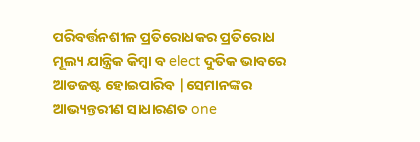ପରିବର୍ତ୍ତନଶୀଳ ପ୍ରତିରୋଧକର ପ୍ରତିରୋଧ ମୂଲ୍ୟ ଯାନ୍ତ୍ରିକ କିମ୍ବା ବ elect ଦୁତିକ ଭାବରେ ଆଡଜଷ୍ଟ ହୋଇପାରିବ |ସେମାନଙ୍କର ଆଭ୍ୟନ୍ତରୀଣ ସାଧାରଣତ one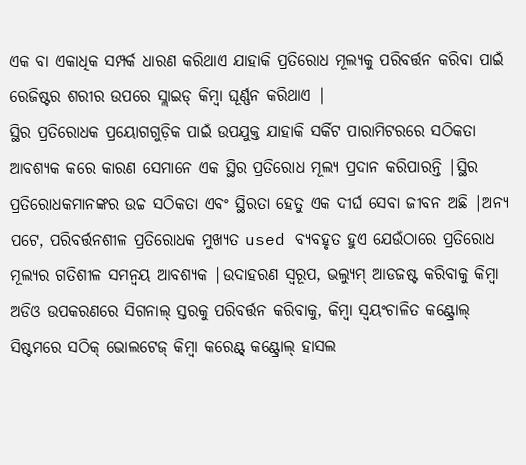ଏକ ବା ଏକାଧିକ ସମ୍ପର୍କ ଧାରଣ କରିଥାଏ ଯାହାକି ପ୍ରତିରୋଧ ମୂଲ୍ୟକୁ ପରିବର୍ତ୍ତନ କରିବା ପାଇଁ ରେଜିଷ୍ଟର ଶରୀର ଉପରେ ସ୍ଲାଇଡ୍ କିମ୍ବା ଘୂର୍ଣ୍ଣନ କରିଥାଏ |
ସ୍ଥିର ପ୍ରତିରୋଧକ ପ୍ରୟୋଗଗୁଡ଼ିକ ପାଇଁ ଉପଯୁକ୍ତ ଯାହାକି ସର୍କିଟ ପାରାମିଟରରେ ସଠିକତା ଆବଶ୍ୟକ କରେ କାରଣ ସେମାନେ ଏକ ସ୍ଥିର ପ୍ରତିରୋଧ ମୂଲ୍ୟ ପ୍ରଦାନ କରିପାରନ୍ତି |ସ୍ଥିର ପ୍ରତିରୋଧକମାନଙ୍କର ଉଚ୍ଚ ସଠିକତା ଏବଂ ସ୍ଥିରତା ହେତୁ ଏକ ଦୀର୍ଘ ସେବା ଜୀବନ ଅଛି |ଅନ୍ୟ ପଟେ, ପରିବର୍ତ୍ତନଶୀଳ ପ୍ରତିରୋଧକ ମୁଖ୍ୟତ used ବ୍ୟବହୃତ ହୁଏ ଯେଉଁଠାରେ ପ୍ରତିରୋଧ ମୂଲ୍ୟର ଗତିଶୀଳ ସମନ୍ୱୟ ଆବଶ୍ୟକ |ଉଦାହରଣ ସ୍ୱରୂପ, ଭଲ୍ୟୁମ୍ ଆଡଜଷ୍ଟ କରିବାକୁ କିମ୍ବା ଅଡିଓ ଉପକରଣରେ ସିଗନାଲ୍ ସ୍ତରକୁ ପରିବର୍ତ୍ତନ କରିବାକୁ, କିମ୍ବା ସ୍ୱୟଂଚାଳିତ କଣ୍ଟ୍ରୋଲ୍ ସିଷ୍ଟମରେ ସଠିକ୍ ଭୋଲଟେଜ୍ କିମ୍ବା କରେଣ୍ଟ୍ କଣ୍ଟ୍ରୋଲ୍ ହାସଲ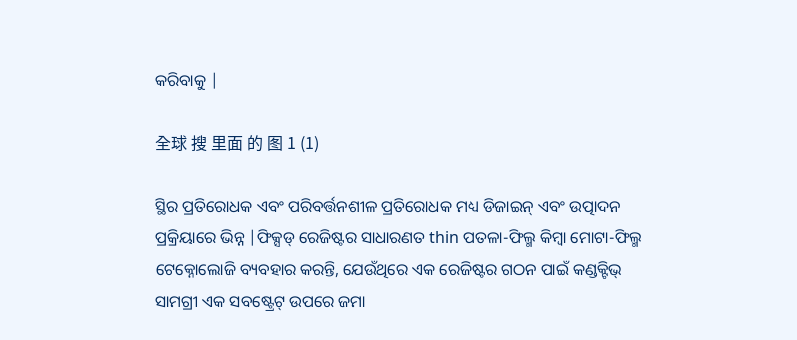କରିବାକୁ |

全球 搜 里面 的 图 1 (1)

ସ୍ଥିର ପ୍ରତିରୋଧକ ଏବଂ ପରିବର୍ତ୍ତନଶୀଳ ପ୍ରତିରୋଧକ ମଧ୍ୟ ଡିଜାଇନ୍ ଏବଂ ଉତ୍ପାଦନ ପ୍ରକ୍ରିୟାରେ ଭିନ୍ନ |ଫିକ୍ସଡ୍ ରେଜିଷ୍ଟର ସାଧାରଣତ thin ପତଳା-ଫିଲ୍ମ କିମ୍ବା ମୋଟା-ଫିଲ୍ମ ଟେକ୍ନୋଲୋଜି ବ୍ୟବହାର କରନ୍ତି, ଯେଉଁଥିରେ ଏକ ରେଜିଷ୍ଟର ଗଠନ ପାଇଁ କଣ୍ଡକ୍ଟିଭ୍ ସାମଗ୍ରୀ ଏକ ସବଷ୍ଟ୍ରେଟ୍ ଉପରେ ଜମା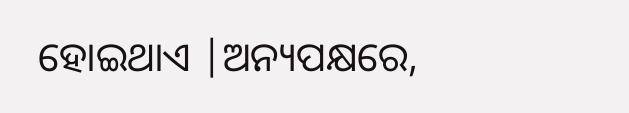ହୋଇଥାଏ |ଅନ୍ୟପକ୍ଷରେ,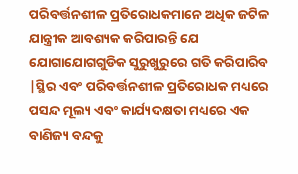ପରିବର୍ତ୍ତନଶୀଳ ପ୍ରତିରୋଧକମାନେ ଅଧିକ ଜଟିଳ ଯାନ୍ତ୍ରୀକ ଆବଶ୍ୟକ କରିପାରନ୍ତି ଯେ ଯୋଗାଯୋଗଗୁଡିକ ସୁରୁଖୁରୁରେ ଗତି କରିପାରିବ |ସ୍ଥିର ଏବଂ ପରିବର୍ତ୍ତନଶୀଳ ପ୍ରତିରୋଧକ ମଧ୍ୟରେ ପସନ୍ଦ ମୂଲ୍ୟ ଏବଂ କାର୍ଯ୍ୟଦକ୍ଷତା ମଧ୍ୟରେ ଏକ ବାଣିଜ୍ୟ ବନ୍ଦକୁ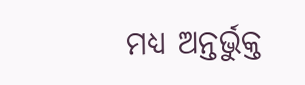ମଧ୍ୟ ଅନ୍ତର୍ଭୁକ୍ତ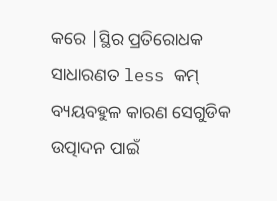କରେ |ସ୍ଥିର ପ୍ରତିରୋଧକ ସାଧାରଣତ less କମ୍ ବ୍ୟୟବହୁଳ କାରଣ ସେଗୁଡିକ ଉତ୍ପାଦନ ପାଇଁ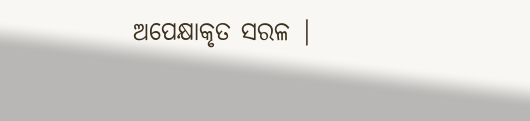ଅପେକ୍ଷାକୃତ ସରଳ |